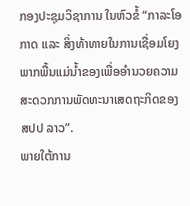ກອງປະຊຸມວິຊາການ ໃນຫົວຂໍ້ “ກາລະໂອກາດ ແລະ ສິ່ງທ້າທາຍໃນການເຊື່ອມໂຍງພາກພື້ນແມ່ນ້ຳຂອງເພື່ອອຳນວຍຄວາມສະດວກການພັດທະນາເສດຖະກິດຂອງ ສປປ ລາວ”.
ພາຍໃຕ້ການ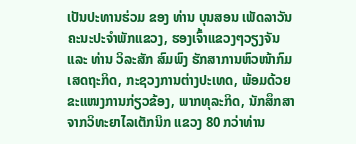ເປັນປະທານຮ່ວມ ຂອງ ທ່ານ ບຸນສອນ ເພັດລາວັນ ຄະນະປະຈຳພັກແຂວງ, ຮອງເຈົ້າແຂວງໆວຽງຈັນ ແລະ ທ່ານ ວິລະສັກ ສົມພົງ ຮັກສາການຫົວໜ້າກົມເສດຖະກິດ, ກະຊວງການຕ່າງປະເທດ, ພ້ອມດ້ວຍຂະແໜງການກ່ຽວຂ້ອງ, ພາກທຸລະກິດ, ນັກສຶກສາຈາກວິທະຍາໄລເຕັກນິກ ແຂວງ 80 ກວ່າທ່ານ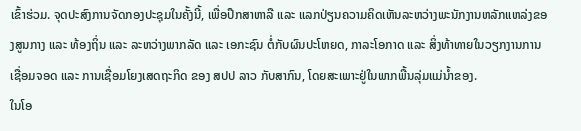ເຂົ້າຮ່ວມ. ຈຸດປະສົງການຈັດກອງປະຊຸມໃນຄັ້ງນີ້, ເພື່ອປຶກສາຫາລື ແລະ ແລກປ່ຽນຄວາມຄິດເຫັນລະຫວ່າງພະນັກງານຫລັກແຫລ່ງຂອງສູນກາງ ແລະ ທ້ອງຖິ່ນ ແລະ ລະຫວ່າງພາກລັດ ແລະ ເອກະຊົນ ຕໍ່ກັບຜົນປະໂຫຍດ, ກາລະໂອກາດ ແລະ ສິ່ງທ້າທາຍໃນວຽກງານການເຊື່ອມຈອດ ແລະ ການເຊື່ອມໂຍງເສດຖະກິດ ຂອງ ສປປ ລາວ ກັບສາກົນ, ໂດຍສະເພາະຢູ່ໃນພາກພື້ນລຸ່ມແມ່ນ້ຳຂອງ.
ໃນໂອ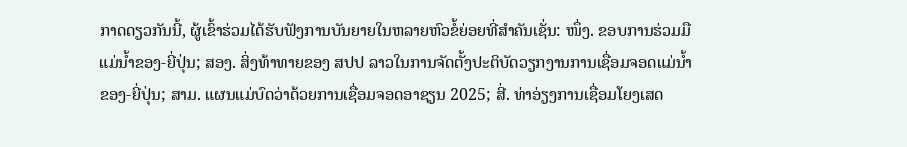ກາດດຽວກັນນີ້, ຜູ້ເຂົ້າຮ່ວມໄດ້ຮັບຟັງການບັນຍາຍໃນຫລາຍຫົວຂໍ້ຍ່ອຍທີ່ສຳຄັນເຊັ່ນ: ໜຶ່ງ. ຂອບການຮ່ວມມືແມ່ນ້ຳຂອງ-ຍີ່ປຸ່ນ; ສອງ. ສິ່ງທ້າທາຍຂອງ ສປປ ລາວໃນການຈັດຕັ້ງປະຕິບັດວຽກງານການເຊື່ອມຈອດແມ່ນ້ຳຂອງ-ຍີ່ປຸ່ນ; ສາມ. ແຜນແມ່ບົດວ່າດ້ວຍການເຊື່ອມຈອດອາຊຽນ 2025; ສີ່. ທ່າອ່ຽງການເຊື່ອມໂຍງເສດ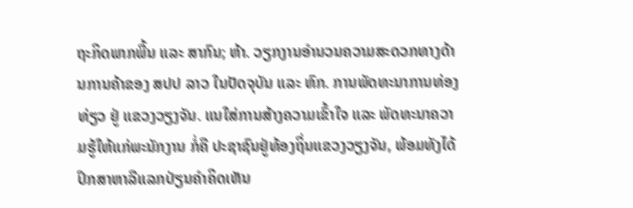ຖະກິດພາກພື້ນ ແລະ ສາກົນ; ຫ້າ. ວຽກງານອຳນວນຄວາມສະດວກທາງດ້ານການຄ້າຂອງ ສປປ ລາວ ໃນປັດຈຸບັນ ແລະ ຫົກ. ການພັດທະນາການທ່ອງທ່ຽວ ຢູ່ ແຂວງວຽງຈັນ. ແນໃສ່ການສ້າງຄວາມເຂົ້າໃຈ ແລະ ພັດທະນາຄວາມຮູ້ໃຫ້ແກ່ພະນັກງານ ກໍ່ຄື ປະຊາຊົນຢູ່ທ້ອງຖິ່ນແຂວງວຽງຈັນ, ພ້ອມທັງໄດ້ປຶກສາຫາລືແລກປ່ຽນຄໍາຄິດເຫັນ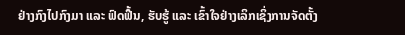ຢ່າງກົງໄປກົງມາ ແລະ ຟົດຟື້ນ, ຮັບຮູ້ ແລະ ເຂົ້າໃຈຢ່າງເລິກເຊິ່ງການຈັດຕັ້ງ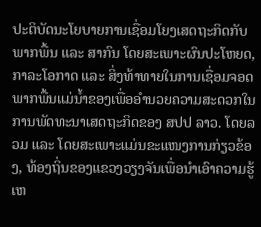ປະຕິບັດນະໂຍບາຍການເຊື່ອມໂຍງເສດຖະກິດກັບພາກພື້ນ ແລະ ສາກົນ ໂດຍສະເພາະຜົນປະໂຫຍດ, ກາລະໂອກາດ ແລະ ສິ່ງທ້າທາຍໃນການເຊື່ອມຈອດພາກພື້ນແມ່ນ້ຳຂອງເພື່ອອຳນວຍຄວາມສະດວກໃນການພັດທະນາເສດຖະກິດຂອງ ສປປ ລາວ. ໂດຍລວມ ແລະ ໂດຍສະເພາະແມ່ນຂະແໜງການກ່ຽວຂ້ອງ, ທ້ອງຖິ່ນຂອງແຂວງວຽງຈັນເພື່ອນໍາເອົາຄວາມຮູ້ເຫ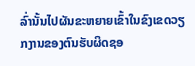ລົ່ານັ້ນໄປຜັນຂະຫຍາຍເຂົ້າໃນຂົງເຂດວຽກງານຂອງຕົນຮັບຜິດຊອ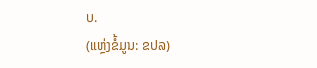ບ.
(ແຫຼ່ງຂໍ້ມູນ: ຂປລ)